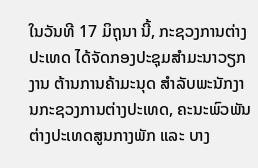ໃນວັນທີ 17 ມິຖຸນາ ນີ້, ກະຊວງການຕ່າງປະເທດ ໄດ້ຈັດກອງປະຊຸມສໍາມະນາວຽກງານ ຕ້ານການຄ້າມະນຸດ ສໍາລັບພະນັກງານກະຊວງການຕ່າງປະເທດ, ຄະນະພົວພັນຕ່າງປະເທດສູນກາງພັກ ແລະ ບາງ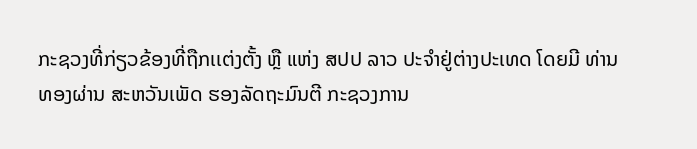ກະຊວງທີ່ກ່ຽວຂ້ອງທີ່ຖືກເເຕ່ງຕັ້ງ ຫຼື ແຫ່ງ ສປປ ລາວ ປະຈໍາຢູ່ຕ່າງປະເທດ ໂດຍມີ ທ່ານ ທອງຜ່ານ ສະຫວັນເພັດ ຮອງລັດຖະມົນຕີ ກະຊວງການ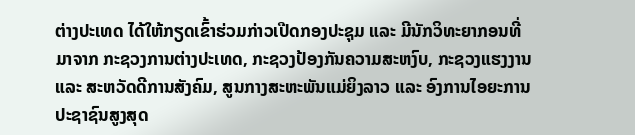ຕ່າງປະເທດ ໄດ້ໃຫ້ກຽດເຂົ້າຮ່ວມກ່າວເປີດກອງປະຊຸມ ແລະ ມີນັກວິທະຍາກອນທີ່ມາຈາກ ກະຊວງການຕ່າງປະເທດ, ກະຊວງປ້ອງກັນຄວາມສະຫງົບ, ກະຊວງແຮງງານ ແລະ ສະຫວັດດີການສັງຄົມ, ສູນກາງສະຫະພັນແມ່ຍິງລາວ ແລະ ອົງການໄອຍະການປະຊາຊົນສູງສຸດ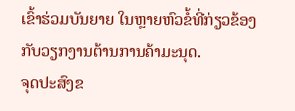ເຂົ້າຮ່ວມບັນຍາຍ ໃນຫຼາຍຫົວຂໍ້ທີ່ກ່ຽວຂ້ອງກັບວຽກງານຕ້ານການຄ້າມະນຸດ.
ຈຸດປະສົງຂ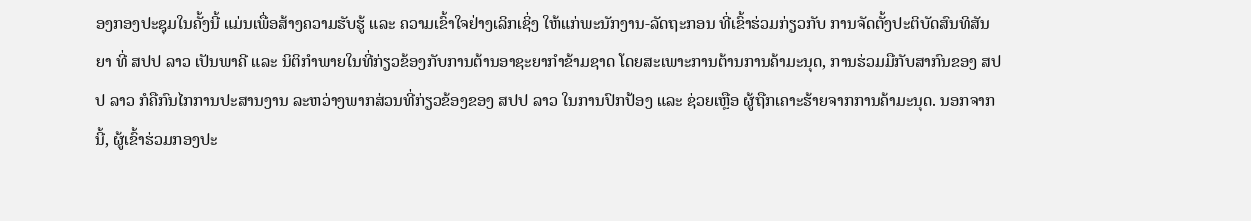ອງກອງປະຊຸມໃນຄັ້ງນີ້ ແມ່ນເພື່ອສ້າງຄວາມຮັບຮູ້ ແລະ ຄວາມເຂົ້າໃຈຢ່າງເລິກເຊິ່ງ ໃຫ້ແກ່ພະນັກງານ-ລັດຖະກອນ ທີ່ເຂົ້າຮ່ວມກ່ຽວກັບ ການຈັດຕັ້ງປະຕິບັດສົນທິສັນຍາ ທີ່ ສປປ ລາວ ເປັນພາຄີ ແລະ ນິຕິກຳພາຍໃນທີ່ກ່ຽວຂ້ອງກັບການຕ້ານອາຊະຍາກຳຂ້າມຊາດ ໂດຍສະເພາະການຕ້ານການຄ້າມະນຸດ, ການຮ່ວມມືກັບສາກົນຂອງ ສປປ ລາວ ກໍຄືກົນໄກການປະສານງານ ລະຫວ່າງພາກສ່ວນທີ່ກ່ຽວຂ້ອງຂອງ ສປປ ລາວ ໃນການປົກປ້ອງ ແລະ ຊ່ວຍເຫຼືອ ຜູ້ຖືກເຄາະຮ້າຍຈາກການຄ້າມະນຸດ. ນອກຈາກນີ້, ຜູ້ເຂົ້າຮ່ວມກອງປະ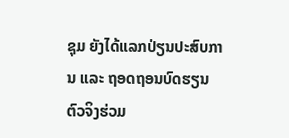ຊຸມ ຍັງໄດ້ແລກປ່ຽນປະສົບການ ແລະ ຖອດຖອນບົດຮຽນຕົວຈິງຮ່ວມ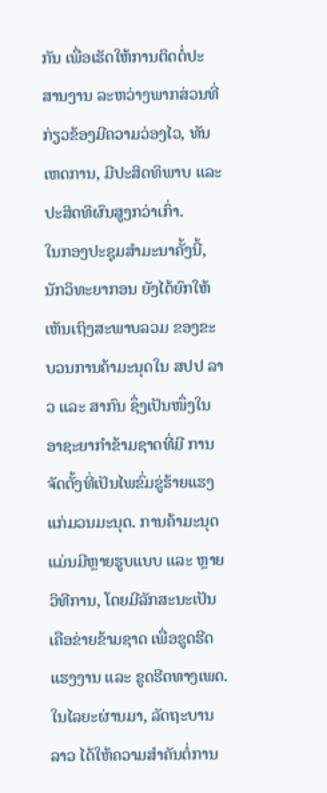ກັນ ເພື່ອເຮັດໃຫ້ການຕິດຕໍ່ປະສານງານ ລະຫວ່າງພາກສ່ວນທີ່ ກ່ຽວຂ້ອງມີຄວາມວ່ອງໄວ, ທັນເຫດການ, ມີປະສິດທິພາບ ແລະ ປະສິດທິຜົນສູງກວ່າເກົ່າ.
ໃນກອງປະຊຸມສຳມະນາຄັ້ງນີ້, ນັກວິທະຍາກອນ ຍັງໄດ້ຍົກໃຫ້ເຫັນເຖິງສະພາບລວມ ຂອງຂະບວນການຄ້າມະນຸດໃນ ສປປ ລາວ ແລະ ສາກົນ ຊຶ່ງເປັນໜຶ່ງໃນອາຊະຍາກຳຂ້າມຊາດທີ່ມີ ການຈັດຕັ້ງທີ່ເປັນໄພຂົ່ມຂູ່ຮ້າຍແຮງແກ່ມວນມະນຸດ. ການຄ້າມະນຸດ ແມ່ນມີຫຼາຍຮູບແບບ ແລະ ຫຼາຍວິທີການ, ໂດຍມີລັກສະນະເປັນເຄືອຂ່າຍຂ້າມຊາດ ເພື່ອຂູດຮີດແຮງງານ ແລະ ຂູດຮີດທາງເພດ. ໃນໄລຍະຜ່ານມາ, ລັດຖະບານລາວ ໄດ້ໃຫ້ຄວາມສຳຄັນຕໍ່ການ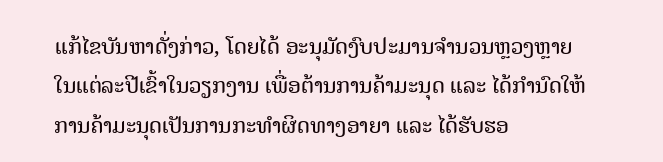ແກ້ໄຂບັນຫາດັ່ງກ່າວ, ໂດຍໄດ້ ອະນຸມັດງົບປະມານຈໍານວນຫຼວງຫຼາຍ ໃນແຕ່ລະປີເຂົ້າໃນວຽກງານ ເພື່ອຕ້ານການຄ້າມະນຸດ ແລະ ໄດ້ກໍານົດໃຫ້ການຄ້າມະນຸດເປັນການກະທຳຜິດທາງອາຍາ ແລະ ໄດ້ຮັບຮອ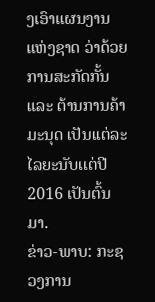ງເອົາແຜນງານແຫ່ງຊາດ ວ່າດ້ວຍ ການສະກັດກັ້ນ ແລະ ຕ້ານການຄ້າມະນຸດ ເປັນເເຕ່ລະໄລຍະນັບເເຕ່ປີ 2016 ເປັນຕົ້ນມາ.
ຂ່າວ-ພາບ: ກະຊວງການ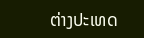ຕ່າງປະເທດ